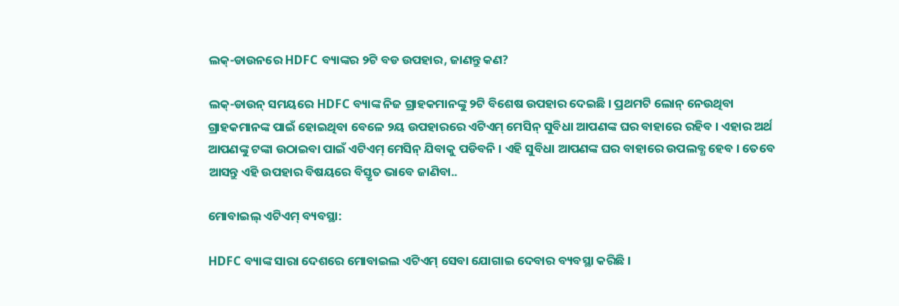ଲକ୍-ଡାଉନରେ HDFC ବ୍ୟାଙ୍କର ୨ଟି ବଡ ଉପହାର, ଜାଣନ୍ତୁ କଣ?

ଲକ୍-ଡାଉନ୍ ସମୟରେ HDFC ବ୍ୟାଙ୍କ ନିଜ ଗ୍ରାହକମାନଙ୍କୁ ୨ଟି ବିଶେଷ ଉପହାର ଦେଇଛି । ପ୍ରଥମଟି ଲୋନ୍ ନେଉଥିବା ଗ୍ରାହକମାନଙ୍କ ପାଇଁ ହୋଇଥିବା ବେଳେ ୨ୟ ଉପହାରରେ ଏଟିଏମ୍ ମେସିନ୍ ସୁବିଧା ଆପଣଙ୍କ ଘର ବାହାରେ ରହିବ । ଏହାର ଅର୍ଥ ଆପଣଙ୍କୁ ଟଙ୍କା ଉଠାଇବା ପାଇଁ ଏଟିଏମ୍ ମେସିନ୍ ଯିବାକୁ ପଡିବନି । ଏହି ସୁବିଧା ଆପଣଙ୍କ ଘର ବାହାରେ ଉପଲବ୍ଧ ହେବ । ତେବେ ଆସନ୍ତୁ ଏହି ଉପହାର ବିଷୟରେ ବିସ୍ତୃତ ଭାବେ ଜାଣିବା..

ମୋବାଇଲ୍ ଏଟିଏମ୍ ବ୍ୟବସ୍ଥା:

HDFC ବ୍ୟାଙ୍କ ସାରା ଦେଶରେ ମୋବାଇଲ ଏଟିଏମ୍ ସେବା ଯୋଗାଇ ଦେବାର ବ୍ୟବସ୍ଥା କରିଛି ।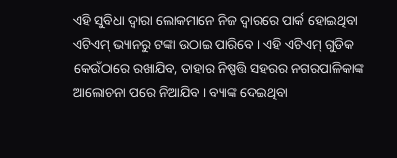ଏହି ସୁବିଧା ଦ୍ୱାରା ଲୋକମାନେ ନିଜ ଦ୍ୱାରରେ ପାର୍କ ହୋଇଥିବା ଏଟିଏମ୍ ଭ୍ୟାନରୁ ଟଙ୍କା ଉଠାଇ ପାରିବେ । ଏହି ଏଟିଏମ୍ ଗୁଡିକ କେଉଁଠାରେ ରଖାଯିବ, ତାହାର ନିଷ୍ପତ୍ତି ସହରର ନଗରପାଳିକାଙ୍କ ଆଲୋଚନା ପରେ ନିଆଯିବ । ବ୍ୟାଙ୍କ ଦେଇଥିବା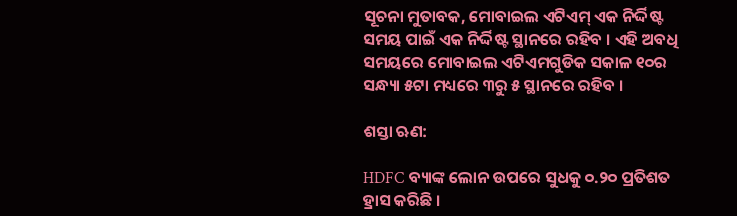ସୂଚନା ମୁତାବକ, ମୋବାଇଲ ଏଟିଏମ୍ ଏକ ନିର୍ଦ୍ଦିଷ୍ଟ ସମୟ ପାଇଁ ଏକ ନିର୍ଦ୍ଦିଷ୍ଟ ସ୍ଥାନରେ ରହିବ । ଏହି ଅବଧି ସମୟରେ ମୋବାଇଲ ଏଟିଏମଗୁଡିକ ସକାଳ ୧୦ର ସନ୍ଧ୍ୟା ୫ଟା ମଧ୍ୟରେ ୩ରୁ ୫ ସ୍ଥାନରେ ରହିବ ।

ଶସ୍ତା ଋଣ:

HDFC ବ୍ୟାଙ୍କ ଲୋନ ଉପରେ ସୁଧକୁ ୦.୨୦ ପ୍ରତିଶତ ହ୍ରାସ କରିଛି ।